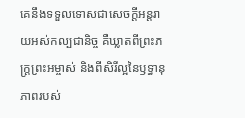គេនឹងទទួលទោសជាសេចក្ដីអន្តរាយអស់កល្បជានិច្ច គឺឃ្លាតពីព្រះភក្ត្រព្រះអម្ចាស់ និងពីសិរីល្អនៃឫទ្ធានុភាពរបស់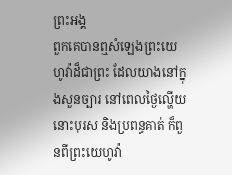ព្រះអង្គ
ពួកគេបានឮសំឡេងព្រះយេហូវ៉ាដ៏ជាព្រះ ដែលយាងនៅក្នុងសួនច្បារ នៅពេលថ្ងៃល្ហើយ នោះបុរស និងប្រពន្ធគាត់ ក៏ពួនពីព្រះយេហូវ៉ា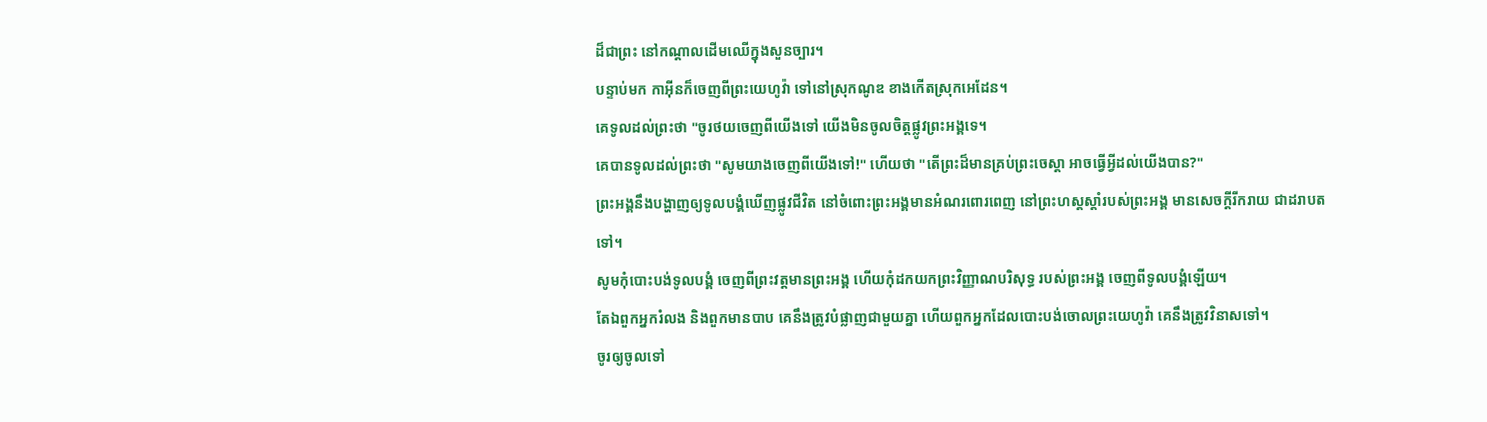ដ៏ជាព្រះ នៅកណ្ដាលដើមឈើក្នុងសួនច្បារ។
បន្ទាប់មក កាអ៊ីនក៏ចេញពីព្រះយេហូវ៉ា ទៅនៅស្រុកណូឌ ខាងកើតស្រុកអេដែន។
គេទូលដល់ព្រះថា "ចូរថយចេញពីយើងទៅ យើងមិនចូលចិត្តផ្លូវព្រះអង្គទេ។
គេបានទូលដល់ព្រះថា "សូមយាងចេញពីយើងទៅ!" ហើយថា "តើព្រះដ៏មានគ្រប់ព្រះចេស្តា អាចធ្វើអ្វីដល់យើងបាន?"
ព្រះអង្គនឹងបង្ហាញឲ្យទូលបង្គំឃើញផ្លូវជីវិត នៅចំពោះព្រះអង្គមានអំណរពោរពេញ នៅព្រះហស្តស្តាំរបស់ព្រះអង្គ មានសេចក្ដីរីករាយ ជាដរាបតទៅ។
សូមកុំបោះបង់ទូលបង្គំ ចេញពីព្រះវត្តមានព្រះអង្គ ហើយកុំដកយកព្រះវិញ្ញាណបរិសុទ្ធ របស់ព្រះអង្គ ចេញពីទូលបង្គំឡើយ។
តែឯពួកអ្នករំលង និងពួកមានបាប គេនឹងត្រូវបំផ្លាញជាមួយគ្នា ហើយពួកអ្នកដែលបោះបង់ចោលព្រះយេហូវ៉ា គេនឹងត្រូវវិនាសទៅ។
ចូរឲ្យចូលទៅ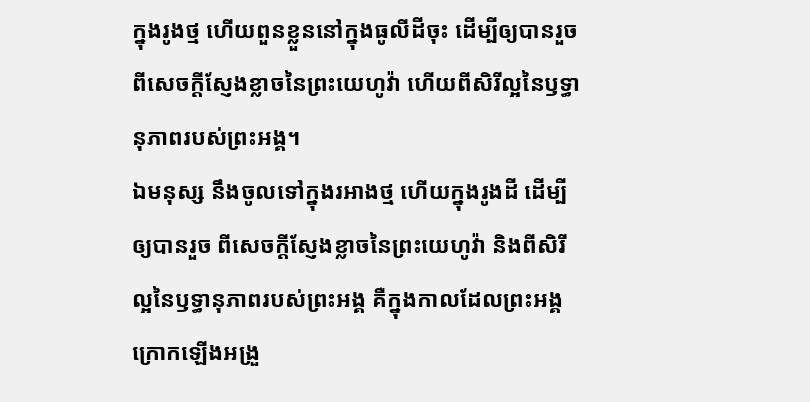ក្នុងរូងថ្ម ហើយពួនខ្លួននៅក្នុងធូលីដីចុះ ដើម្បីឲ្យបានរួចពីសេចក្ដីស្ញែងខ្លាចនៃព្រះយេហូវ៉ា ហើយពីសិរីល្អនៃឫទ្ធានុភាពរបស់ព្រះអង្គ។
ឯមនុស្ស នឹងចូលទៅក្នុងរអាងថ្ម ហើយក្នុងរូងដី ដើម្បីឲ្យបានរួច ពីសេចក្ដីស្ញែងខ្លាចនៃព្រះយេហូវ៉ា និងពីសិរីល្អនៃឫទ្ធានុភាពរបស់ព្រះអង្គ គឺក្នុងកាលដែលព្រះអង្គក្រោកឡើងអង្រួ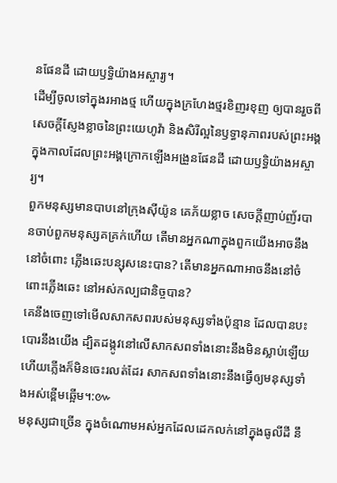នផែនដី ដោយឫទ្ធិយ៉ាងអស្ចារ្យ។
ដើម្បីចូលទៅក្នុងរអាងថ្ម ហើយក្នុងក្រហែងថ្មរខិញរខុញ ឲ្យបានរួចពីសេចក្ដីស្ញែងខ្លាចនៃព្រះយេហូវ៉ា និងសិរីល្អនៃឫទ្ធានុភាពរបស់ព្រះអង្គ ក្នុងកាលដែលព្រះអង្គក្រោកឡើងអង្រួនផែនដី ដោយឫទ្ធិយ៉ាងអស្ចារ្យ។
ពួកមនុស្សមានបាបនៅក្រុងស៊ីយ៉ូន គេភ័យខ្លាច សេចក្ដីញាប់ញ័របានចាប់ពួកមនុស្សគគ្រក់ហើយ តើមានអ្នកណាក្នុងពួកយើងអាចនឹងនៅចំពោះ ភ្លើងឆេះបន្សុសនេះបាន? តើមានអ្នកណាអាចនឹងនៅចំពោះភ្លើងឆេះ នៅអស់កល្បជានិច្ចបាន?
គេនឹងចេញទៅមើលសាកសពរបស់មនុស្សទាំងប៉ុន្មាន ដែលបានបះបោរនឹងយើង ដ្បិតដង្កូវនៅលើសាកសពទាំងនោះនឹងមិនស្លាប់ឡើយ ហើយភ្លើងក៏មិនចេះរលត់ដែរ សាកសពទាំងនោះនឹងធ្វើឲ្យមនុស្សទាំងអស់ខ្ពើមឆ្អើម។:៚
មនុស្សជាច្រើន ក្នុងចំណោមអស់អ្នកដែលដេកលក់នៅក្នុងធូលីដី នឹ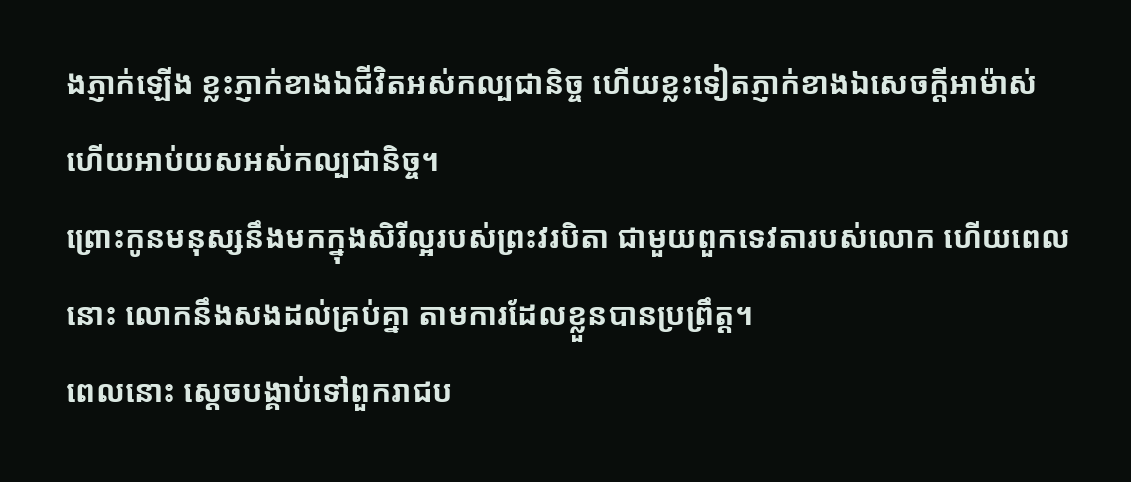ងភ្ញាក់ឡើង ខ្លះភ្ញាក់ខាងឯជីវិតអស់កល្បជានិច្ច ហើយខ្លះទៀតភ្ញាក់ខាងឯសេចក្ដីអាម៉ាស់ ហើយអាប់យសអស់កល្បជានិច្ច។
ព្រោះកូនមនុស្សនឹងមកក្នុងសិរីល្អរបស់ព្រះវរបិតា ជាមួយពួកទេវតារបស់លោក ហើយពេលនោះ លោកនឹងសងដល់គ្រប់គ្នា តាមការដែលខ្លួនបានប្រព្រឹត្ត។
ពេលនោះ ស្ដេចបង្គាប់ទៅពួករាជប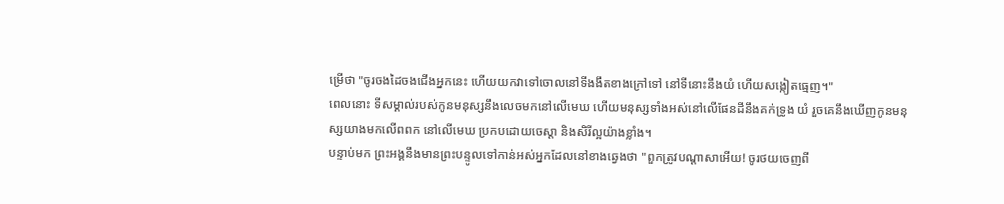ម្រើថា "ចូរចងដៃចងជើងអ្នកនេះ ហើយយកវាទៅចោលនៅទីងងឹតខាងក្រៅទៅ នៅទីនោះនឹងយំ ហើយសង្កៀតធ្មេញ។"
ពេលនោះ ទីសម្គាល់របស់កូនមនុស្សនឹងលេចមកនៅលើមេឃ ហើយមនុស្សទាំងអស់នៅលើផែនដីនឹងគក់ទ្រូង យំ រួចគេនឹងឃើញកូនមនុស្សយាងមកលើពពក នៅលើមេឃ ប្រកបដោយចេស្តា និងសិរីល្អយ៉ាងខ្លាំង។
បន្ទាប់មក ព្រះអង្គនឹងមានព្រះបន្ទូលទៅកាន់អស់អ្នកដែលនៅខាងឆ្វេងថា "ពួកត្រូវបណ្តាសាអើយ! ចូរថយចេញពី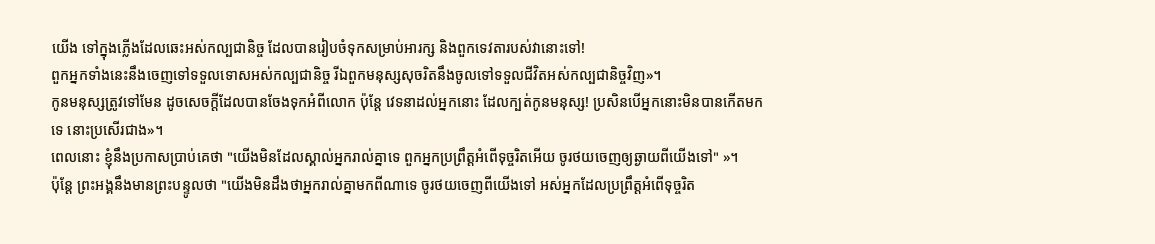យើង ទៅក្នុងភ្លើងដែលឆេះអស់កល្បជានិច្ច ដែលបានរៀបចំទុកសម្រាប់អារក្ស និងពួកទេវតារបស់វានោះទៅ!
ពួកអ្នកទាំងនេះនឹងចេញទៅទទួលទោសអស់កល្បជានិច្ច រីឯពួកមនុស្សសុចរិតនឹងចូលទៅទទួលជីវិតអស់កល្បជានិច្ចវិញ»។
កូនមនុស្សត្រូវទៅមែន ដូចសេចក្តីដែលបានចែងទុកអំពីលោក ប៉ុន្តែ វេទនាដល់អ្នកនោះ ដែលក្បត់កូនមនុស្ស! ប្រសិនបើអ្នកនោះមិនបានកើតមកទេ នោះប្រសើរជាង»។
ពេលនោះ ខ្ញុំនឹងប្រកាសប្រាប់គេថា "យើងមិនដែលស្គាល់អ្នករាល់គ្នាទេ ពួកអ្នកប្រព្រឹត្តអំពើទុច្ចរិតអើយ ចូរថយចេញឲ្យឆ្ងាយពីយើងទៅ" »។
ប៉ុន្តែ ព្រះអង្គនឹងមានព្រះបន្ទូលថា "យើងមិនដឹងថាអ្នករាល់គ្នាមកពីណាទេ ចូរថយចេញពីយើងទៅ អស់អ្នកដែលប្រព្រឹត្តអំពើទុច្ចរិត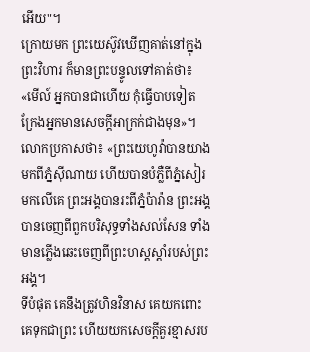អើយ"។
ក្រោយមក ព្រះយេស៊ូវឃើញគាត់នៅក្នុងព្រះវិហារ ក៏មានព្រះបន្ទូលទៅគាត់ថា៖ «មើល៍ អ្នកបានជាហើយ កុំធ្វើបាបទៀត ក្រែងអ្នកមានសេចក្តីអាក្រក់ជាងមុន»។
លោកប្រកាសថា៖ «ព្រះយេហូវ៉ាបានយាងមកពីភ្នំស៊ីណាយ ហើយបានបំភ្លឺពីភ្នំសៀរមកលើគេ ព្រះអង្គបានរះពីភ្នំប៉ារ៉ាន ព្រះអង្គបានចេញពីពួកបរិសុទ្ធទាំងសល់សែន ទាំងមានភ្លើងឆេះចេញពីព្រះហស្តស្ដាំរបស់ព្រះអង្គ។
ទីបំផុត គេនឹងត្រូវហិនវិនាស គេយកពោះគេទុកជាព្រះ ហើយយកសេចក្ដីគួរខ្មាសរប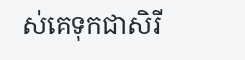ស់គេទុកជាសិរី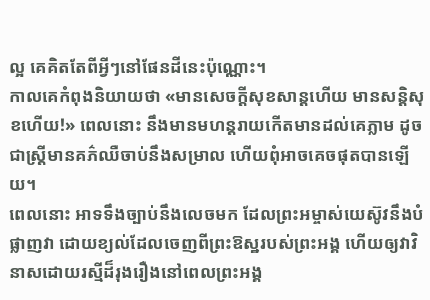ល្អ គេគិតតែពីអ្វីៗនៅផែនដីនេះប៉ុណ្ណោះ។
កាលគេកំពុងនិយាយថា «មានសេចក្ដីសុខសាន្តហើយ មានសន្ដិសុខហើយ!» ពេលនោះ នឹងមានមហន្តរាយកើតមានដល់គេភ្លាម ដូចជាស្ត្រីមានគភ៌ឈឺចាប់នឹងសម្រាល ហើយពុំអាចគេចផុតបានឡើយ។
ពេលនោះ អាទទឹងច្បាប់នឹងលេចមក ដែលព្រះអម្ចាស់យេស៊ូវនឹងបំផ្លាញវា ដោយខ្យល់ដែលចេញពីព្រះឱស្ឋរបស់ព្រះអង្គ ហើយឲ្យវាវិនាសដោយរស្មីដ៏រុងរឿងនៅពេលព្រះអង្គ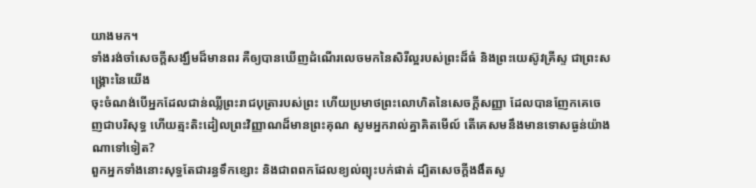យាងមក។
ទាំងរង់ចាំសេចក្ដីសង្ឃឹមដ៏មានពរ គឺឲ្យបានឃើញដំណើរលេចមកនៃសិរីល្អរបស់ព្រះដ៏ធំ និងព្រះយេស៊ូវគ្រីស្ទ ជាព្រះសង្គ្រោះនៃយើង
ចុះចំណង់បើអ្នកដែលជាន់ឈ្លីព្រះរាជបុត្រារបស់ព្រះ ហើយប្រមាថព្រះលោហិតនៃសេចក្ដីសញ្ញា ដែលបានញែកគេចេញជាបរិសុទ្ធ ហើយត្មះតិះដៀលព្រះវិញ្ញាណដ៏មានព្រះគុណ សូមអ្នករាល់គ្នាគិតមើល៍ តើគេសមនឹងមានទោសធ្ងន់យ៉ាងណាទៅទៀត?
ពួកអ្នកទាំងនោះសុទ្ធតែជារន្ធទឹកខ្សោះ និងជាពពកដែលខ្យល់ព្យុះបក់ផាត់ ដ្បិតសេចក្ដីងងឹតសូ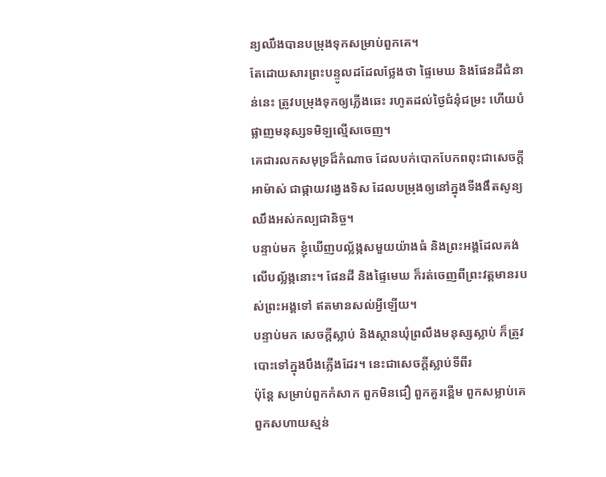ន្យឈឹងបានបម្រុងទុកសម្រាប់ពួកគេ។
តែដោយសារព្រះបន្ទូលដដែលថ្លែងថា ផ្ទៃមេឃ និងផែនដីជំនាន់នេះ ត្រូវបម្រុងទុកឲ្យភ្លើងឆេះ រហូតដល់ថ្ងៃជំនុំជម្រះ ហើយបំផ្លាញមនុស្សទមិឡល្មើសចេញ។
គេជារលកសមុទ្រដ៏កំណាច ដែលបក់បោកបែកពពុះជាសេចក្ដីអាម៉ាស់ ជាផ្កាយវង្វេងទិស ដែលបម្រុងឲ្យនៅក្នុងទីងងឹតសូន្យឈឹងអស់កល្បជានិច្ច។
បន្ទាប់មក ខ្ញុំឃើញបល្ល័ង្កសមួយយ៉ាងធំ និងព្រះអង្គដែលគង់លើបល្ល័ង្កនោះ។ ផែនដី និងផ្ទៃមេឃ ក៏រត់ចេញពីព្រះវត្តមានរបស់ព្រះអង្គទៅ ឥតមានសល់អ្វីឡើយ។
បន្ទាប់មក សេចក្ដីស្លាប់ និងស្ថានឃុំព្រលឹងមនុស្សស្លាប់ ក៏ត្រូវបោះទៅក្នុងបឹងភ្លើងដែរ។ នេះជាសេចក្ដីស្លាប់ទីពីរ
ប៉ុន្តែ សម្រាប់ពួកកំសាក ពួកមិនជឿ ពួកគួរខ្ពើម ពួកសម្លាប់គេ ពួកសហាយស្មន់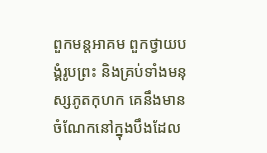ពួកមន្តអាគម ពួកថ្វាយបង្គំរូបព្រះ និងគ្រប់ទាំងមនុស្សភូតកុហក គេនឹងមានចំណែកនៅក្នុងបឹងដែល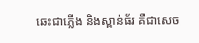ឆេះជាភ្លើង និងស្ពាន់ធ័រ គឺជាសេច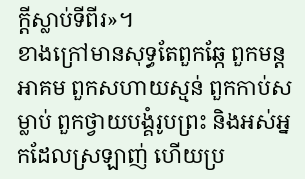ក្ដីស្លាប់ទីពីរ»។
ខាងក្រៅមានសុទ្ធតែពួកឆ្កែ ពួកមន្តអាគម ពួកសហាយស្មន់ ពួកកាប់សម្លាប់ ពួកថ្វាយបង្គំរូបព្រះ និងអស់អ្នកដែលស្រឡាញ់ ហើយប្រ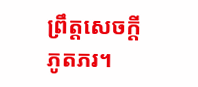ព្រឹត្តសេចក្ដីភូតភរ។